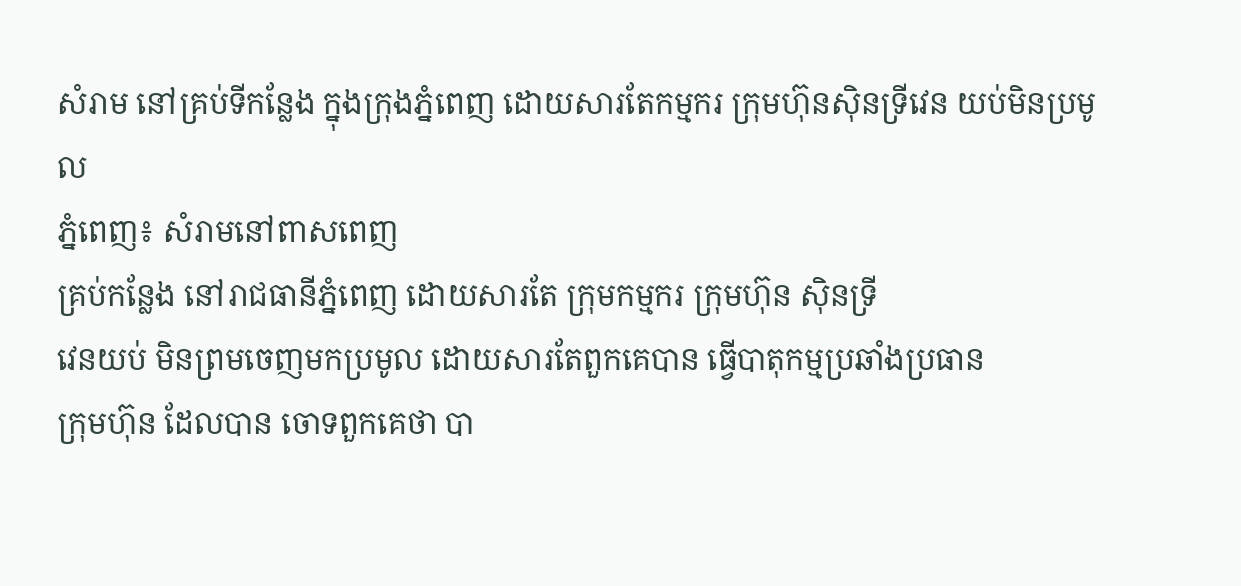សំរាម នៅគ្រប់ទីកន្លែង ក្នុងក្រុងភ្នំពេញ ដោយសារតែកម្មករ ក្រុមហ៊ុនស៊ិនទ្រីវេន យប់មិនប្រមូល
ភ្នំពេញ៖ សំរាមនៅពាសពេញ
គ្រប់កន្លែង នៅរាជធានីភ្នំពេញ ដោយសារតែ ក្រុមកម្មករ ក្រុមហ៊ុន ស៊ិនទ្រី
វេនយប់ មិនព្រមចេញមកប្រមូល ដោយសារតែពួកគេបាន ធ្វើបាតុកម្មប្រឆាំងប្រធាន
ក្រុមហ៊ុន ដែលបាន ចោទពួកគេថា បា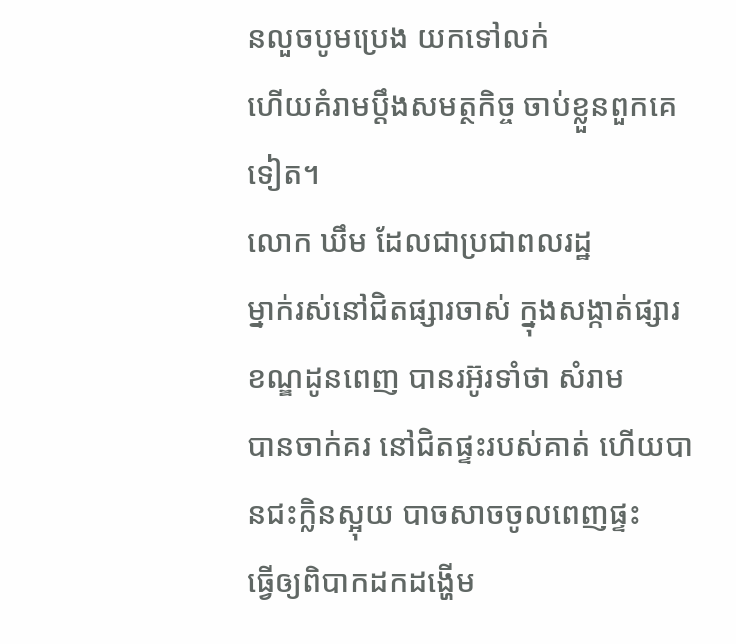នលួចបូមប្រេង យកទៅលក់
ហើយគំរាមប្តឹងសមត្ថកិច្ច ចាប់ខ្លួនពួកគេទៀត។
លោក ឃឹម ដែលជាប្រជាពលរដ្ឋ
ម្នាក់រស់នៅជិតផ្សារចាស់ ក្នុងសង្កាត់ផ្សារ ខណ្ឌដូនពេញ បានរអ៊ូរទាំថា សំរាម
បានចាក់គរ នៅជិតផ្ទះរបស់គាត់ ហើយបានជះក្លិនស្អុយ បាចសាចចូលពេញផ្ទះ
ធ្វើឲ្យពិបាកដកដង្ហើម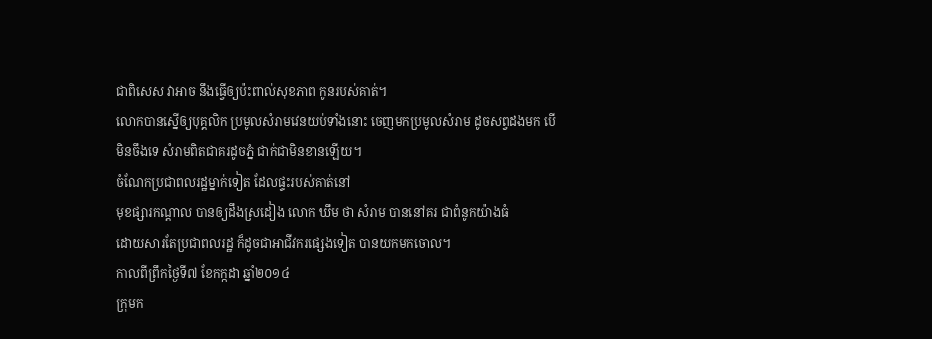ជាពិសេស វាអាច នឹងធ្វើឲ្យប៉ះពាល់សុខភាព កូនរបស់គាត់។
លោកបានស្នើឲ្យបុគ្គលិក ប្រមូលសំរាមវេនយប់ទាំងនោះ ចេញមកប្រមូលសំរាម ដូចសព្វដងមក បើមិនចឹងទេ សំរាមពិតជាគរដូចភ្នំ ជាក់ជាមិនខានឡើយ។
ចំណែកប្រជាពលរដ្ឋម្នាក់ទៀត ដែលផ្ទះរបស់គាត់នៅ
មុខផ្សារកណ្តាល បានឲ្យដឹងស្រដៀង លោក ឃឹម ថា សំរាម បាននៅគរ ជាពំនូកយ៉ាងធំ
ដោយសារតែប្រជាពលរដ្ឋ ក៏ដូចជាអាជីវករផ្សេងទៀត បានយកមកចោល។
កាលពីព្រឹកថ្ងៃទី៧ ខែកក្កដា ឆ្នាំ២០១៤
ក្រុមក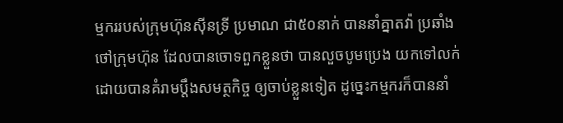ម្មកររបស់ក្រុមហ៊ុនស៊ីនទ្រី ប្រមាណ ជា៥០នាក់ បាននាំគ្នាតវ៉ា ប្រឆាំង
ថៅក្រុមហ៊ុន ដែលបានចោទពួកខ្លួនថា បានលួចបូមប្រេង យកទៅលក់
ដោយបានគំរាមប្តឹងសមត្ថកិច្ច ឲ្យចាប់ខ្លួនទៀត ដូច្នេះកម្មករក៏បាននាំ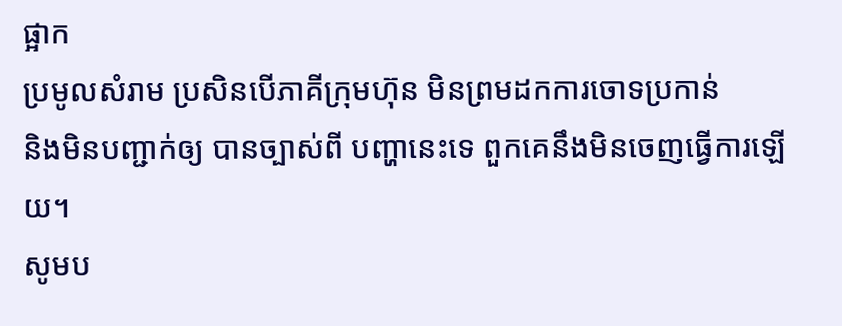ផ្អាក
ប្រមូលសំរាម ប្រសិនបើភាគីក្រុមហ៊ុន មិនព្រមដកការចោទប្រកាន់
និងមិនបញ្ជាក់ឲ្យ បានច្បាស់ពី បញ្ហានេះទេ ពួកគេនឹងមិនចេញធ្វើការឡើយ។
សូមប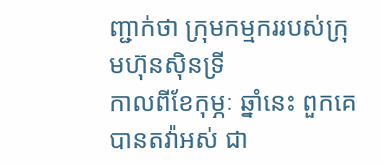ញ្ជាក់ថា ក្រុមកម្មកររបស់ក្រុមហ៊ុនស៊ិនទ្រី
កាលពីខែកុម្ភៈ ឆ្នាំនេះ ពួកគេបានតវ៉ាអស់ ជា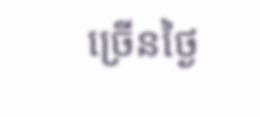ច្រើនថ្ងៃ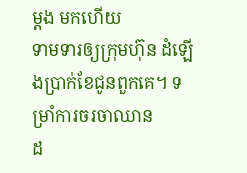ម្តង មកហើយ
ទាមទារឲ្យក្រុមហ៊ុន ដំឡើងប្រាក់ខែជូនពួកគេ។ ទម្រាំការចរចាឈាន
ដ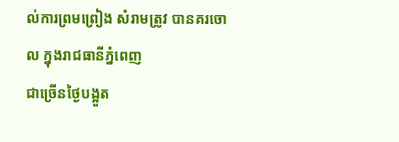ល់ការព្រមព្រៀង សំរាមត្រូវ បានគរចោល ក្នុងរាជធានីភ្នំពេញ
ជាច្រើនថ្ងៃបង្អួត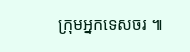ក្រុមអ្នកទេសចរ ៕